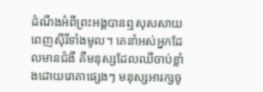ដំណឹងអំពីព្រះអង្គបានឮសុសសាយពេញស៊ីរីទាំងមូល។ គេនាំអស់អ្នកដែលមានជំងឺ គឺមនុស្សដែលឈឺចាប់ខ្លាំងដោយរោគាផ្សេងៗ មនុស្សអារក្សចូ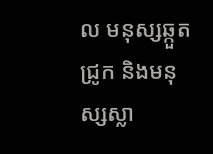ល មនុស្សឆ្កួតជ្រូក និងមនុស្សស្លា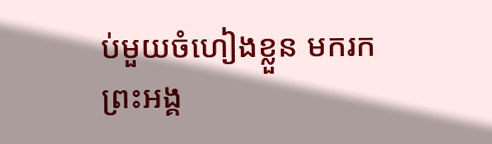ប់មួយចំហៀងខ្លួន មករកព្រះអង្គ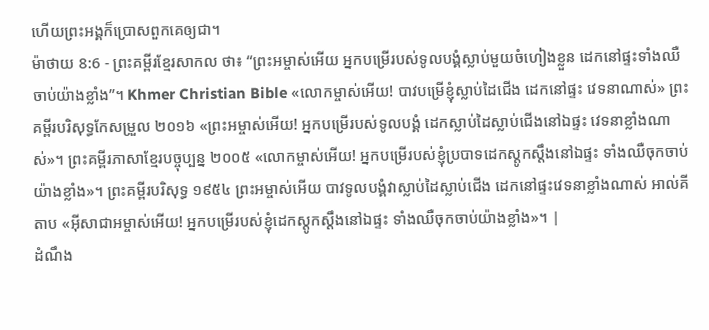ហើយព្រះអង្គក៏ប្រោសពួកគេឲ្យជា។
ម៉ាថាយ 8:6 - ព្រះគម្ពីរខ្មែរសាកល ថា៖ “ព្រះអម្ចាស់អើយ អ្នកបម្រើរបស់ទូលបង្គំស្លាប់មួយចំហៀងខ្លួន ដេកនៅផ្ទះទាំងឈឺចាប់យ៉ាងខ្លាំង”។ Khmer Christian Bible «លោកម្ចាស់អើយ! បាវបម្រើខ្ញុំស្លាប់ដៃជើង ដេកនៅផ្ទះ វេទនាណាស់» ព្រះគម្ពីរបរិសុទ្ធកែសម្រួល ២០១៦ «ព្រះអម្ចាស់អើយ! អ្នកបម្រើរបស់ទូលបង្គំ ដេកស្លាប់ដៃស្លាប់ជើងនៅឯផ្ទះ វេទនាខ្លាំងណាស់»។ ព្រះគម្ពីរភាសាខ្មែរបច្ចុប្បន្ន ២០០៥ «លោកម្ចាស់អើយ! អ្នកបម្រើរបស់ខ្ញុំប្របាទដេកស្ដូកស្ដឹងនៅឯផ្ទះ ទាំងឈឺចុកចាប់យ៉ាងខ្លាំង»។ ព្រះគម្ពីរបរិសុទ្ធ ១៩៥៤ ព្រះអម្ចាស់អើយ បាវទូលបង្គំវាស្លាប់ដៃស្លាប់ជើង ដេកនៅផ្ទះវេទនាខ្លាំងណាស់ អាល់គីតាប «អ៊ីសាជាអម្ចាស់អើយ! អ្នកបម្រើរបស់ខ្ញុំដេកស្ដូកស្ដឹងនៅឯផ្ទះ ទាំងឈឺចុកចាប់យ៉ាងខ្លាំង»។ |
ដំណឹង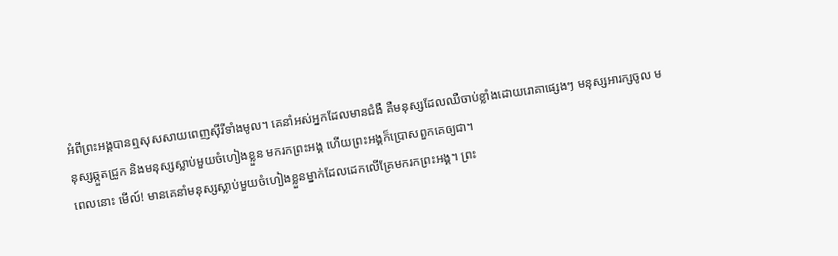អំពីព្រះអង្គបានឮសុសសាយពេញស៊ីរីទាំងមូល។ គេនាំអស់អ្នកដែលមានជំងឺ គឺមនុស្សដែលឈឺចាប់ខ្លាំងដោយរោគាផ្សេងៗ មនុស្សអារក្សចូល មនុស្សឆ្កួតជ្រូក និងមនុស្សស្លាប់មួយចំហៀងខ្លួន មករកព្រះអង្គ ហើយព្រះអង្គក៏ប្រោសពួកគេឲ្យជា។
ពេលនោះ មើល៍! មានគេនាំមនុស្សស្លាប់មួយចំហៀងខ្លួនម្នាក់ដែលដេកលើគ្រែមករកព្រះអង្គ។ ព្រះ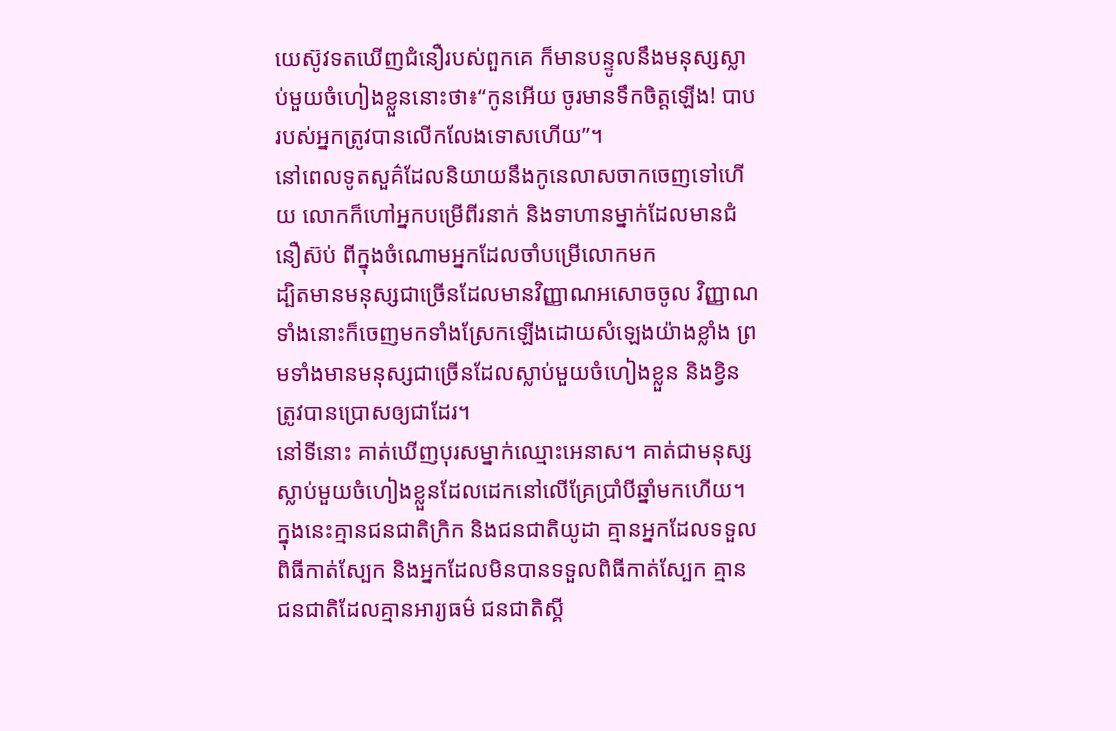យេស៊ូវទតឃើញជំនឿរបស់ពួកគេ ក៏មានបន្ទូលនឹងមនុស្សស្លាប់មួយចំហៀងខ្លួននោះថា៖“កូនអើយ ចូរមានទឹកចិត្តឡើង! បាបរបស់អ្នកត្រូវបានលើកលែងទោសហើយ”។
នៅពេលទូតសួគ៌ដែលនិយាយនឹងកូនេលាសចាកចេញទៅហើយ លោកក៏ហៅអ្នកបម្រើពីរនាក់ និងទាហានម្នាក់ដែលមានជំនឿស៊ប់ ពីក្នុងចំណោមអ្នកដែលចាំបម្រើលោកមក
ដ្បិតមានមនុស្សជាច្រើនដែលមានវិញ្ញាណអសោចចូល វិញ្ញាណទាំងនោះក៏ចេញមកទាំងស្រែកឡើងដោយសំឡេងយ៉ាងខ្លាំង ព្រមទាំងមានមនុស្សជាច្រើនដែលស្លាប់មួយចំហៀងខ្លួន និងខ្វិនត្រូវបានប្រោសឲ្យជាដែរ។
នៅទីនោះ គាត់ឃើញបុរសម្នាក់ឈ្មោះអេនាស។ គាត់ជាមនុស្សស្លាប់មួយចំហៀងខ្លួនដែលដេកនៅលើគ្រែប្រាំបីឆ្នាំមកហើយ។
ក្នុងនេះគ្មានជនជាតិក្រិក និងជនជាតិយូដា គ្មានអ្នកដែលទទួលពិធីកាត់ស្បែក និងអ្នកដែលមិនបានទទួលពិធីកាត់ស្បែក គ្មានជនជាតិដែលគ្មានអារ្យធម៌ ជនជាតិស្គី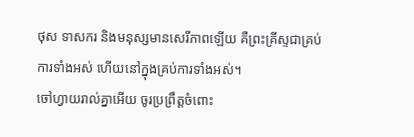ថុស ទាសករ និងមនុស្សមានសេរីភាពឡើយ គឺព្រះគ្រីស្ទជាគ្រប់ការទាំងអស់ ហើយនៅក្នុងគ្រប់ការទាំងអស់។
ចៅហ្វាយរាល់គ្នាអើយ ចូរប្រព្រឹត្តចំពោះ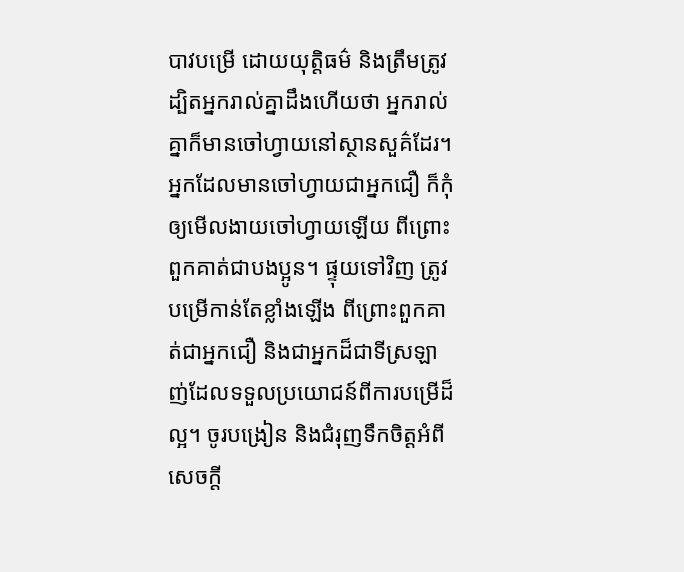បាវបម្រើ ដោយយុត្តិធម៌ និងត្រឹមត្រូវ ដ្បិតអ្នករាល់គ្នាដឹងហើយថា អ្នករាល់គ្នាក៏មានចៅហ្វាយនៅស្ថានសួគ៌ដែរ។
អ្នកដែលមានចៅហ្វាយជាអ្នកជឿ ក៏កុំឲ្យមើលងាយចៅហ្វាយឡើយ ពីព្រោះពួកគាត់ជាបងប្អូន។ ផ្ទុយទៅវិញ ត្រូវបម្រើកាន់តែខ្លាំងឡើង ពីព្រោះពួកគាត់ជាអ្នកជឿ និងជាអ្នកដ៏ជាទីស្រឡាញ់ដែលទទួលប្រយោជន៍ពីការបម្រើដ៏ល្អ។ ចូរបង្រៀន និងជំរុញទឹកចិត្តអំពីសេចក្ដី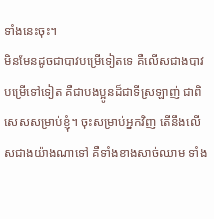ទាំងនេះចុះ។
មិនមែនដូចជាបាវបម្រើទៀតទេ គឺលើសជាងបាវបម្រើទៅទៀត គឺជាបងប្អូនដ៏ជាទីស្រឡាញ់ ជាពិសេសសម្រាប់ខ្ញុំ។ ចុះសម្រាប់អ្នកវិញ តើនឹងលើសជាងយ៉ាងណាទៅ គឺទាំងខាងសាច់ឈាម ទាំង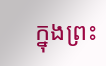ក្នុងព្រះ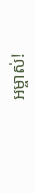អម្ចាស់!